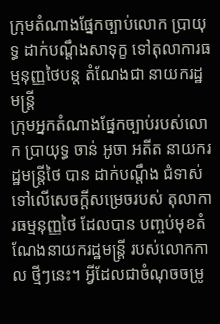ក្រុមតំណាងផ្នែកច្បាប់លោក ប្រាយុទ្ធ ដាក់បណ្តឹងសាទុក្ខ ទៅតុលាការធម្មនុញ្ញថៃបន្ត តំណែងជា នាយករដ្ឋមន្ដ្រី
ក្រុមអ្នកតំណាងផ្នែកច្បាប់របស់លោក ប្រាយុទ្ធ ចាន់ អូចា អតីត នាយករដ្ឋមន្ត្រីថៃ បាន ដាក់បណ្តឹង ជំទាស់ទៅលើសេចក្តីសម្រេចរបស់ តុលាការធម្មនុញ្ញថៃ ដែលបាន បញ្ចប់មុខតំណែងនាយករដ្ឋមន្ត្រី របស់លោកកាល ថ្មីៗនេះ។ អ្វីដែលជាចំណុចចម្រូ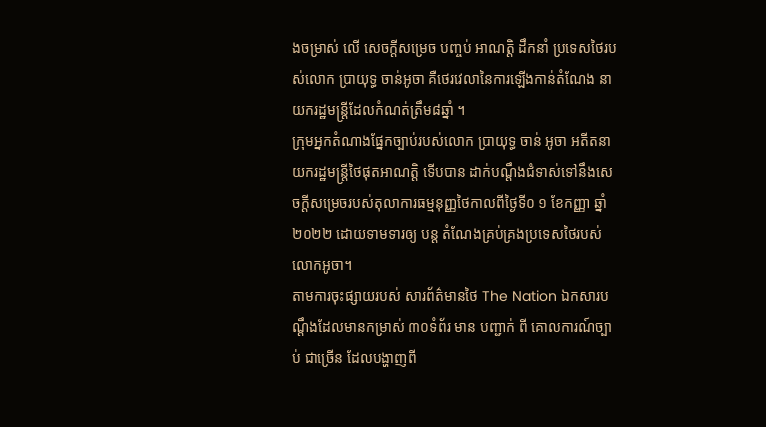ងចម្រាស់ លើ សេចក្តីសម្រេច បញ្ចប់ អាណត្តិ ដឹកនាំ ប្រទេសថៃរបស់លោក ប្រាយុទ្ធ ចាន់អូចា គឺថេរវេលានៃការឡើងកាន់តំណែង នាយករដ្ឋមន្ត្រីដែលកំណត់ត្រឹម៨ឆ្នាំ ។
ក្រុមអ្នកតំណាងផ្នែកច្បាប់របស់លោក ប្រាយុទ្ធ ចាន់ អូចា អតីតនាយករដ្ឋមន្ត្រីថៃផុតអាណត្តិ ទើបបាន ដាក់បណ្តឹងជំទាស់ទៅនឹងសេចក្តីសម្រេចរបស់តុលាការធម្មនុញ្ញថៃកាលពីថ្ងៃទី០ ១ ខែកញ្ញា ឆ្នាំ២០២២ ដោយទាមទារឲ្យ បន្ត តំណែងគ្រប់គ្រងប្រទេសថៃរបស់លោកអូចា។
តាមការចុះផ្សាយរបស់ សារព័ត៌មានថៃ The Nation ឯកសារបណ្តឹងដែលមានកម្រាស់ ៣០ទំព័រ មាន បញ្ជាក់ ពី គោលការណ៍ច្បាប់ ជាច្រើន ដែលបង្ហាញពី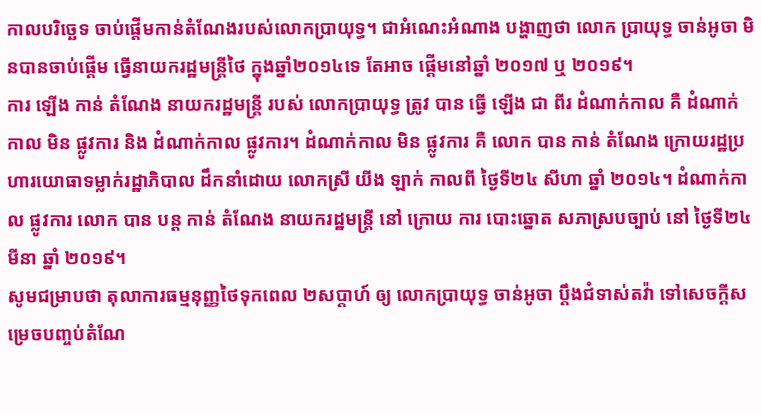កាលបរិច្ឆេទ ចាប់ផ្តើមកាន់តំណែងរបស់លោកប្រាយុទ្ធ។ ជាអំណេះអំណាង បង្ហាញថា លោក ប្រាយុទ្ធ ចាន់អូចា មិនបានចាប់ផ្តើម ធ្វើនាយករដ្ឋមន្ត្រីថៃ ក្នុងឆ្នាំ២០១៤ទេ តែអាច ផ្តើមនៅឆ្នាំ ២០១៧ ឬ ២០១៩។
ការ ឡើង កាន់ តំណែង នាយករដ្ឋមន្រ្តី របស់ លោកប្រាយុទ្ធ ត្រូវ បាន ធ្វើ ឡើង ជា ពីរ ដំណាក់កាល គឺ ដំណាក់កាល មិន ផ្លូវការ និង ដំណាក់កាល ផ្លូវការ។ ដំណាក់កាល មិន ផ្លូវការ គឺ លោក បាន កាន់ តំណែង ក្រោយរដ្ឋប្រហារយោធាទម្លាក់រដ្ឋាភិបាល ដឹកនាំដោយ លោកស្រី យីង ឡាក់ កាលពី ថ្ងៃទី២៤ សីហា ឆ្នាំ ២០១៤។ ដំណាក់កាល ផ្លូវការ លោក បាន បន្ត កាន់ តំណែង នាយករដ្ឋមន្រ្តី នៅ ក្រោយ ការ បោះឆ្នោត សភាស្របច្បាប់ នៅ ថ្ងៃទី២៤ មីនា ឆ្នាំ ២០១៩។
សូមជម្រាបថា តុលាការធម្មនុញ្ញថៃទុកពេល ២សប្តាហ៍ ឲ្យ លោកប្រាយុទ្ធ ចាន់អូចា ប្តឹងជំទាស់តវ៉ា ទៅសេចក្តីសម្រេចបញ្ចប់តំណែ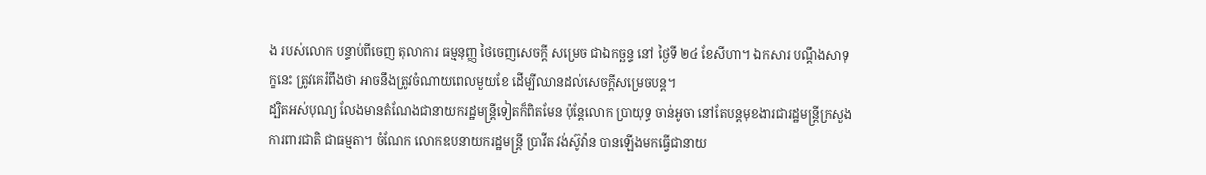ង របស់លោក បន្ទាប់ពីចេញ តុលាការ ធម្មនុញ្ញ ថៃចេញសេចក្តី សម្រេច ជាឯកច្ឆន្ទ នៅ ថ្ងៃទី ២៤ ខែសីហា។ ឯកសារ បណ្តឹងសាទុក្ខនេះ ត្រូវគេរំពឹងថា អាចនឹងត្រូវចំណាយពេលមួយខែ ដើម្បីឈានដល់សេចក្តីសម្រេចបន្ត។
ដ្បិតអស់បុណ្យ លែងមានតំណែងជានាយករដ្ឋមន្ត្រីទៀតក៏ពិតមែន ប៉ុន្តែលោក ប្រាយុទ្ធ ចាន់អូចា នៅតែបន្តមុខងារជារដ្ឋមន្ត្រីក្រសួង ការពារជាតិ ជាធម្មតា។ ចំណែក លោកឧបនាយករដ្ឋមន្ត្រី ប្រាវីត វង់ស៊ូវ៉ាន បានឡើងមកធ្វើជានាយ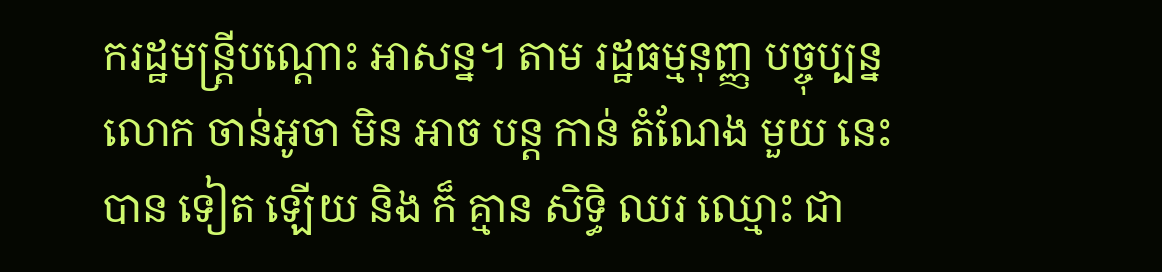ករដ្ឋមន្ត្រីបណ្ដោះ អាសន្ន។ តាម រដ្ឋធម្មនុញ្ញ បច្ចុប្បន្ន លោក ចាន់អូចា មិន អាច បន្ត កាន់ តំណែង មួយ នេះ បាន ទៀត ឡើយ និង ក៏ គ្មាន សិទ្ធិ ឈរ ឈ្មោះ ជា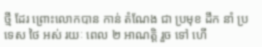ថ្មី ដែរ ព្រោះលោកបាន កាន់ តំណែង ជា ប្រមុខ ដឹក នាំ ប្រទេស ថៃ អស់ រយៈ ពេល ២ អាណត្តិ រួច ទៅ ហើ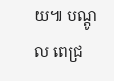យ៕ បណ្ដូល ពេជ្រ